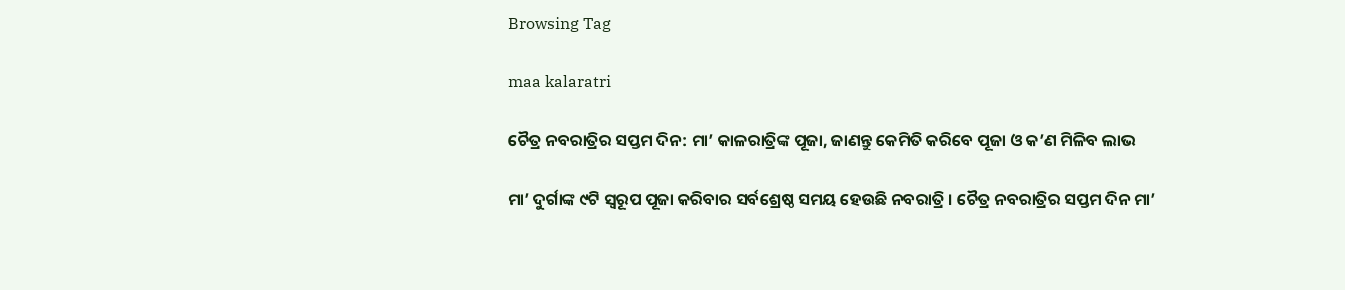Browsing Tag

maa kalaratri

ଚୈତ୍ର ନବରାତ୍ରିର ସପ୍ତମ ଦିନ: ମା’ କାଳରାତ୍ରିଙ୍କ ପୂଜା, ଜାଣନ୍ତୁ କେମିତି କରିବେ ପୂଜା ଓ କ’ଣ ମିଳିବ ଲାଭ

ମା’ ଦୁର୍ଗାଙ୍କ ୯ଟି ସ୍ୱରୂପ ପୂଜା କରିବାର ସର୍ବଶ୍ରେଷ୍ଠ ସମୟ ହେଉଛି ନବରାତ୍ରି । ଚୈତ୍ର ନବରାତ୍ରିର ସପ୍ତମ ଦିନ ମା’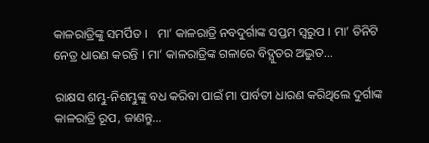କାଳରାତ୍ରିଙ୍କୁ ସମର୍ପିତ ।   ମା’ କାଳରାତ୍ରି ନବଦୁର୍ଗାଙ୍କ ସପ୍ତମ ସ୍ବରୁପ । ମା’ ତିନିଟି ନେତ୍ର ଧାରଣ କରନ୍ତି । ମା’ କାଳରାତ୍ରିଙ୍କ ଗଳାରେ ବିଦ୍ଯୁତର ଅଦ୍ଭୁତ…

ରାକ୍ଷସ ଶମ୍ଭୁ-ନିଶମ୍ଭୁଙ୍କୁ ବଧ କରିବା ପାଇଁ ମା ପାର୍ବତୀ ଧାରଣ କରିଥିଲେ ଦୁର୍ଗାଙ୍କ କାଳରାତ୍ରି ରୂପ, ଜାଣନ୍ତୁ…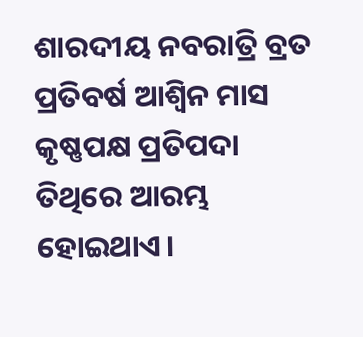ଶାରଦୀୟ ନବରାତ୍ରି ବ୍ରତ ପ୍ରତିବର୍ଷ ଆଶ୍ବିନ ମାସ କୃଷ୍ଣପକ୍ଷ ପ୍ରତିପଦା ତିଥିରେ ଆରମ୍ଭ ହୋଇଥାଏ।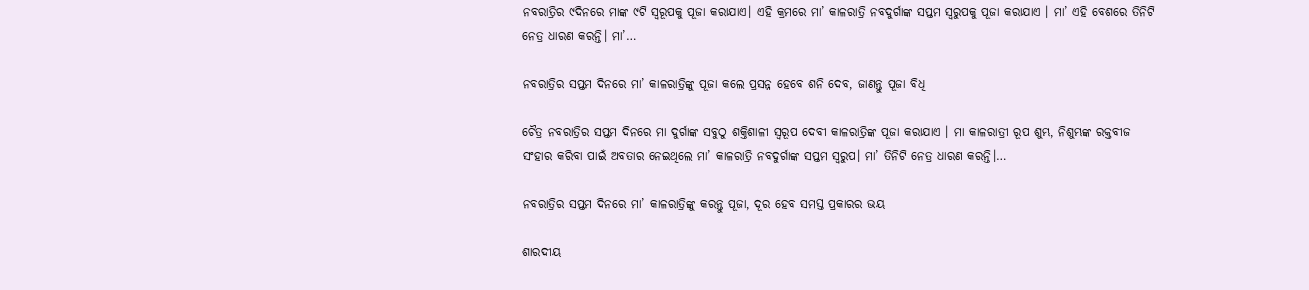ନବରାତ୍ରିର ୯ଦିନରେ ମାଙ୍କ ୯ଟି ସ୍ବରୂପକୁ ପୂଜା କରାଯାଏ। ଏହି କ୍ରମରେ ମା’ କାଳରାତ୍ରି ନବଦୁର୍ଗାଙ୍କ ସପ୍ତମ ସ୍ବରୁପକୁ ପୂଜା କରାଯାଏ । ମା’ ଏହି ବେଶରେ ତିନିଟି ନେତ୍ର ଧାରଣ କରନ୍ତି। ମା’…

ନବରାତ୍ରିର ସପ୍ତମ ଦିନରେ ମା’ କାଳରାତ୍ରିଙ୍କୁ ପୂଜା କଲେ ପ୍ରସନ୍ନ ହେବେ ଶନି ଦେବ, ଜାଣନ୍ତୁ ପୂଜା ବିଧି

ଚୈତ୍ର ନବରାତ୍ରିର ସପ୍ତମ ଦିନରେ ମା ଦୁର୍ଗାଙ୍କ ସବୁଠୁ ଶକ୍ତିଶାଳୀ ସ୍ୱରୂପ ଦେବୀ କାଳରାତ୍ରିଙ୍କ ପୂଜା କରାଯାଏ । ମା କାଳରାତ୍ରୀ ରୂପ ଶୁମ୍ଭ, ନିଶୁମ୍ଭଙ୍କ ରକ୍ତବୀଜ ସଂହାର କରିବା ପାଇଁ ଅବତାର ନେଇଥିଲେ ମା’ କାଳରାତ୍ରି ନବଦୁର୍ଗାଙ୍କ ସପ୍ତମ ସ୍ବରୁପ। ମା’ ତିନିଟି ନେତ୍ର ଧାରଣ କରନ୍ତି।…

ନବରାତ୍ରିର ସପ୍ତମ ଦିନରେ ମା’ କାଳରାତ୍ରିଙ୍କୁ କରନ୍ତୁ ପୂଜା, ଦୂର ହେବ ସମସ୍ତ ପ୍ରକାରର ଭୟ

ଶାରଦୀୟ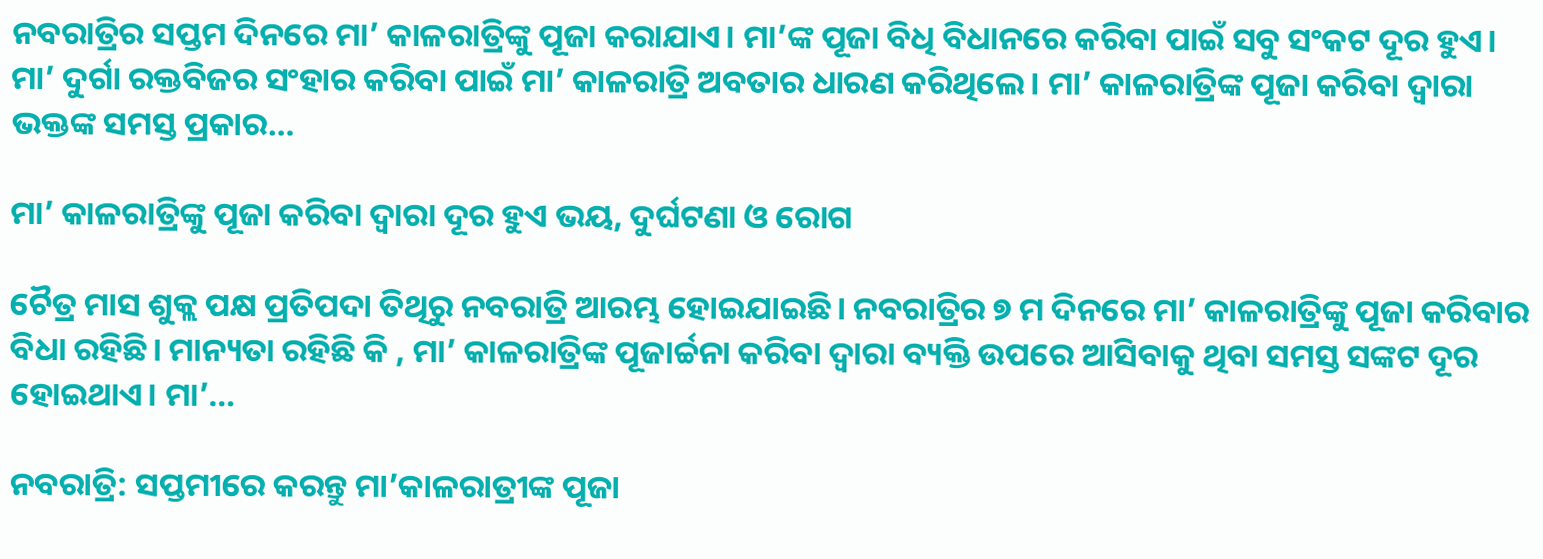ନବରାତ୍ରିର ସପ୍ତମ ଦିନରେ ମା’ କାଳରାତ୍ରିଙ୍କୁ ପୂଜା କରାଯାଏ। ମା’ଙ୍କ ପୂଜା ବିଧି ବିଧାନରେ କରିବା ପାଇଁ ସବୁ ସଂକଟ ଦୂର ହୁଏ। ମା’ ଦୁର୍ଗା ରକ୍ତବିଜର ସଂହାର କରିବା ପାଇଁ ମା’ କାଳରାତ୍ରି ଅବତାର ଧାରଣ କରିଥିଲେ। ମା’ କାଳରାତ୍ରିଙ୍କ ପୂଜା କରିବା ଦ୍ୱାରା ଭକ୍ତଙ୍କ ସମସ୍ତ ପ୍ରକାର…

ମା’ କାଳରାତ୍ରିଙ୍କୁ ପୂଜା କରିବା ଦ୍ୱାରା ଦୂର ହୁଏ ଭୟ, ଦୁର୍ଘଟଣା ଓ ରୋଗ

ଚୈତ୍ର ମାସ ଶୁକ୍ଲ ପକ୍ଷ ପ୍ରତିପଦା ତିଥିରୁ ନବରାତ୍ରି ଆରମ୍ଭ ହୋଇଯାଇଛି। ନବରାତ୍ରିର ୭ ମ ଦିନରେ ମା’ କାଳରାତ୍ରିଙ୍କୁ ପୂଜା କରିବାର ବିଧା ରହିଛି। ମାନ୍ୟତା ରହିଛି କି , ମା’ କାଳରାତ୍ରିଙ୍କ ପୂଜାର୍ଚ୍ଚନା କରିବା ଦ୍ୱାରା ବ୍ୟକ୍ତି ଉପରେ ଆସିବାକୁ ଥିବା ସମସ୍ତ ସଙ୍କଟ ଦୂର ହୋଇଥାଏ। ମା’…

ନବରାତ୍ରି: ସପ୍ତମୀରେ କରନ୍ତୁ ମା’କାଳରାତ୍ରୀଙ୍କ ପୂଜା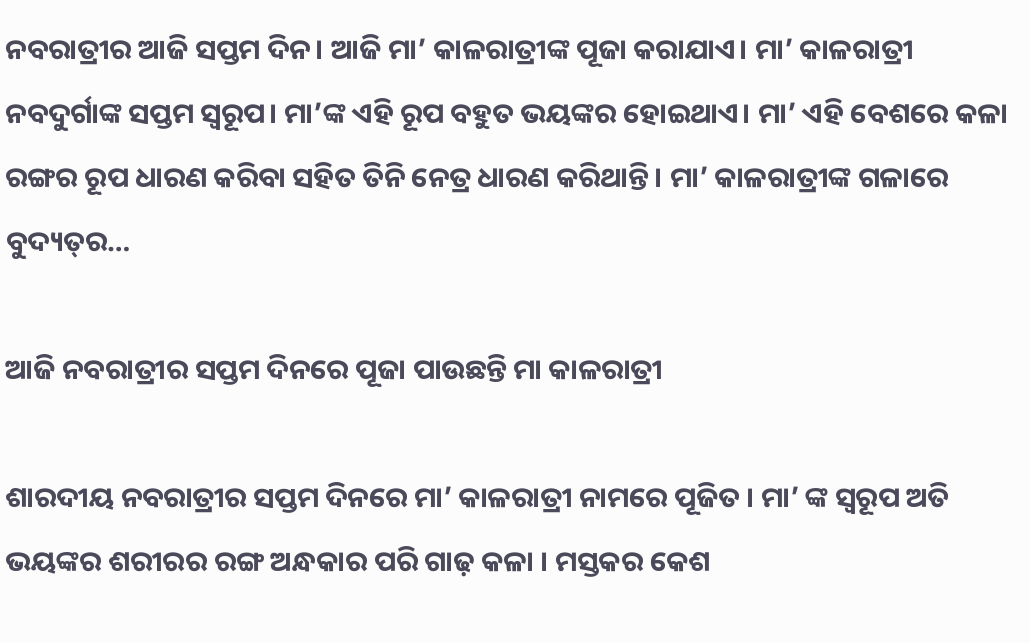ନବରାତ୍ରୀର ଆଜି ସପ୍ତମ ଦିନ। ଆଜି ମା’ କାଳରାତ୍ରୀଙ୍କ ପୂଜା କରାଯାଏ। ମା’ କାଳରାତ୍ରୀ ନବଦୁର୍ଗାଙ୍କ ସପ୍ତମ ସ୍ୱରୂପ। ମା’ଙ୍କ ଏହି ରୂପ ବହୁତ ଭୟଙ୍କର ହୋଇଥାଏ। ମା’ ଏହି ବେଶରେ କଳା ରଙ୍ଗର ରୂପ ଧାରଣ କରିବା ସହିତ ତିନି ନେତ୍ର ଧାରଣ କରିଥାନ୍ତି। ମା’ କାଳରାତ୍ରୀଙ୍କ ଗଳାରେ ବୁଦ୍ୟତ୍‌ର…

ଆଜି ନବରାତ୍ରୀର ସପ୍ତମ ଦିନରେ ପୂଜା ପାଉଛନ୍ତି ମା କାଳରାତ୍ରୀ

ଶାରଦୀୟ ନବରାତ୍ରୀର ସପ୍ତମ ଦିନରେ ମା’ କାଳରାତ୍ରୀ ନାମରେ ପୂଜିତ । ମା’ ଙ୍କ ସ୍ଵରୂପ ଅତି ଭୟଙ୍କର ଶରୀରର ରଙ୍ଗ ଅନ୍ଧକାର ପରି ଗାଢ଼ କଳା । ମସ୍ତକର କେଶ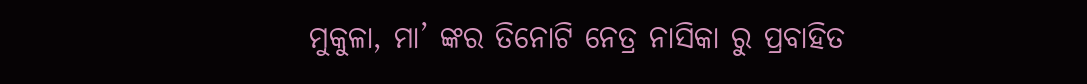ମୁକୁଳା, ମା’ ଙ୍କର ତିନୋଟି ନେତ୍ର ନାସିକା ରୁ ପ୍ରବାହିତ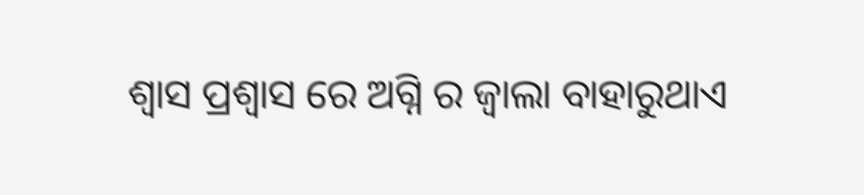ଶ୍ଵାସ ପ୍ରଶ୍ଵାସ ରେ ଅଗ୍ନି ର ଜ୍ୱାଲା ବାହାରୁଥାଏ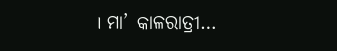। ମା’ କାଳରାତ୍ରୀ…